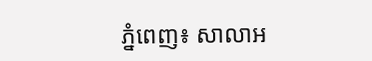ភ្នំពេញ៖ សាលាអ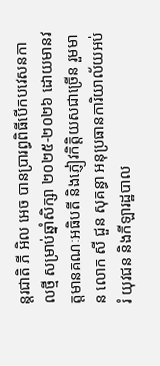ន្តរជាតិ ភី អិល អេច បានប្រារព្ធពិធីបើកបវេសនកាលថ្មី សម្រាប់ឆ្នាំសិក្សា ២០២៥-២០២៦ ដោយមានវត្តមានគណៈអធិបតី និងភ្ញៀវកិត្តិយសជាច្រើន រួមមាន លោក សី ជួន សុគន្ធា អនុប្រធានការិយាល័យអប់រំ យុវជន និងកីឡារដ្ឋបាល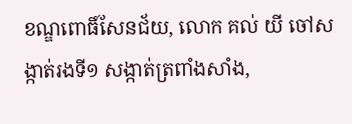ខណ្ឌពោធិ៍សែនជ័យ, លោក គល់ យី ចៅសង្កាត់រងទី១ សង្កាត់ត្រពាំងសាំង,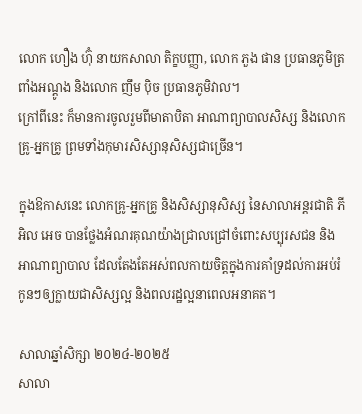លោក ហឿង ហ៊ុំ នាយកសាលា តិក្ខបញ្ញា, លោក ភួង ផាន ប្រធានភូមិត្រពាំងអណ្ដូង និងលោក ញឹម ប៉ិច ប្រធានភូមិវាល។
ក្រៅពីនេះ ក៏មានការចូលរួមពីមាតាបិតា អាណាព្យាបាលសិស្ស និងលោកគ្រូ-អ្នកគ្រូ ព្រមទាំងកុមារសិស្សានុសិស្សជាច្រើន។

ក្នុងឱកាសនេះ លោកគ្រូ-អ្នកគ្រូ និងសិស្សានុសិស្ស នៃសាលាអន្តរជាតិ ភី អិល អេច បានថ្លែងអំណរគុណយ៉ាងជ្រាលជ្រៅចំពោះសប្បុរសជន និងអាណាព្យាបាល ដែលតែងតែអស់ពលកាយចិត្តក្នុងការគាំទ្រដល់ការអប់រំកូនៗឲ្យក្លាយជាសិស្សល្អ និងពលរដ្ឋល្អនាពេលអនាគត។

សាលាឆ្នាំសិក្សា ២០២៤-២០២៥
សាលា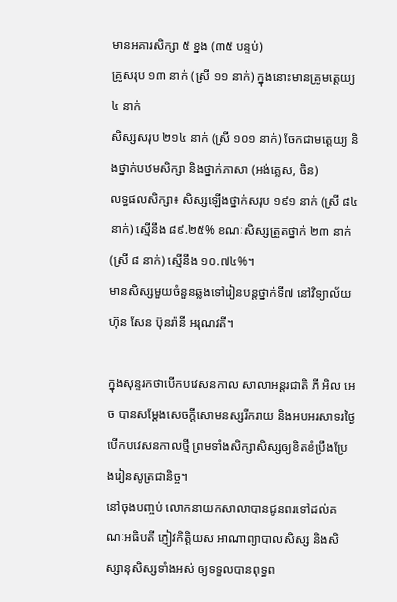មានអគារសិក្សា ៥ ខ្នង (៣៥ បន្ទប់)
គ្រូសរុប ១៣ នាក់ (ស្រី ១១ នាក់) ក្នុងនោះមានគ្រូមត្តេយ្យ ៤ នាក់
សិស្សសរុប ២១៤ នាក់ (ស្រី ១០១ នាក់) ចែកជាមត្តេយ្យ និងថ្នាក់បឋមសិក្សា និងថ្នាក់ភាសា (អង់គ្លេស, ចិន)
លទ្ធផលសិក្សា៖ សិស្សឡើងថ្នាក់សរុប ១៩១ នាក់ (ស្រី ៨៤ នាក់) ស្មើនឹង ៨៩.២៥% ខណៈសិស្សត្រួតថ្នាក់ ២៣ នាក់ (ស្រី ៨ នាក់) ស្មើនឹង ១០.៧៤%។
មានសិស្សមួយចំនួនឆ្លងទៅរៀនបន្តថ្នាក់ទី៧ នៅវិទ្យាល័យហ៊ុន សែន ប៊ុនរ៉ានី អរុណវតី។

ក្នុងសុន្ទរកថាបើកបវេសនកាល សាលាអន្តរជាតិ ភី អិល អេច បានសម្ដែងសេចក្តីសោមនស្សរីករាយ និងអបអរសាទរថ្ងៃបើកបវេសនកាលថ្មី ព្រមទាំងសិក្សាសិស្សឲ្យខិតខំប្រឹងប្រែងរៀនសូត្រជានិច្ច។
នៅចុងបញ្ចប់ លោកនាយកសាលាបានជូនពរទៅដល់គណៈអធិបតី ភ្ញៀវកិត្តិយស អាណាព្យាបាលសិស្ស និងសិស្សានុសិស្សទាំងអស់ ឲ្យទទួលបានពុទ្ធព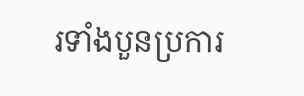រទាំងបួនប្រការ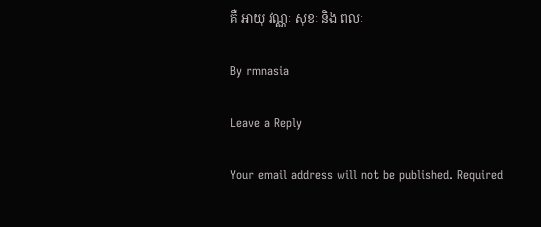គឺ អាយុ វណ្ណៈ សុខៈ និង ពលៈ

By rmnasia

Leave a Reply

Your email address will not be published. Required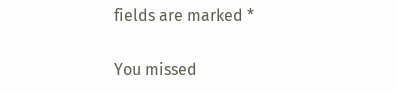fields are marked *

You missed